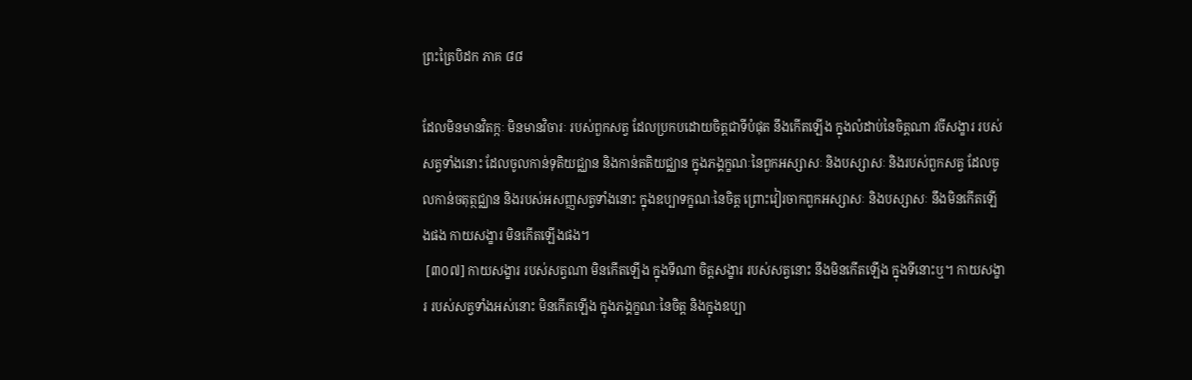ព្រះត្រៃបិដក ភាគ ៨៨

ដែលមិនមានវិតក្កៈ មិនមានវិចារៈ របស់ពួកសត្វ ដែលប្រកបដោយចិត្តជាទីបំផុត នឹងកើតឡើង ក្នុងលំដាប់នៃចិត្តណា វចីសង្ខារ របស់សត្វទាំងនោះ ដែលចូលកាន់ទុតិយជ្ឈាន និងកាន់តតិយជ្ឈាន ក្នុងភង្គក្ខណៈនៃពួកអស្សាសៈ និងបស្សាសៈ និងរបស់ពួកសត្វ ដែលចូលកាន់ចតុត្ថជ្ឈាន និងរបស់អសញ្ញសត្វទាំងនោះ ក្នុងឧប្បាទក្ខណៈនៃចិត្ត ព្រោះវៀរចាកពួកអស្សាសៈ និងបស្សាសៈ នឹងមិនកើតឡើងផង កាយសង្ខារ មិនកើតឡើងផង។
 [៣០៧] កាយសង្ខារ របស់សត្វណា មិនកើតឡើង ក្នុងទីណា ចិត្តសង្ខារ របស់សត្វនោះ នឹងមិនកើតឡើង ក្នុងទីនោះឬ។ កាយសង្ខារ របស់សត្វទាំងអស់នោះ មិនកើតឡើង ក្នុងភង្គក្ខណៈនៃចិត្ត និងក្នុងឧប្បា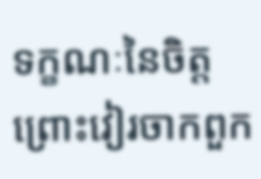ទក្ខណៈនៃចិត្ត ព្រោះវៀរចាកពួក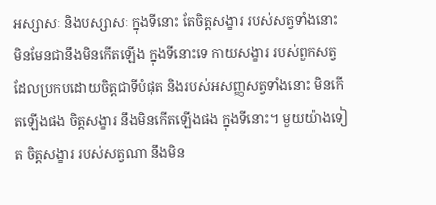អស្សាសៈ និងបស្សាសៈ ក្នុងទីនោះ តែចិត្តសង្ខារ របស់សត្វទាំងនោះ មិនមែនជានឹងមិនកើតឡើង ក្នុងទីនោះទេ កាយសង្ខារ របស់ពួកសត្វ ដែលប្រកបដោយចិត្តជាទីបំផុត និងរបស់អសញ្ញសត្វទាំងនោះ មិនកើតឡើងផង ចិត្តសង្ខារ នឹងមិនកើតឡើងផង ក្នុងទីនោះ។ មួយយ៉ាងទៀត ចិត្តសង្ខារ របស់សត្វណា នឹងមិន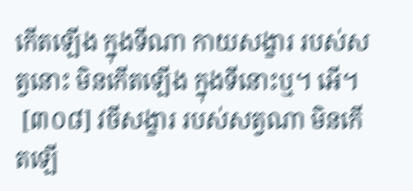កើតឡើង ក្នុងទីណា កាយសង្ខារ របស់សត្វនោះ មិនកើតឡើង ក្នុងទីនោះឬ។ អើ។
 [៣០៨] វចីសង្ខារ របស់សត្វណា មិនកើតឡើ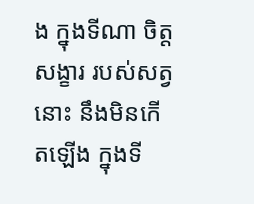ង ក្នុងទីណា ចិត្តសង្ខារ របស់សត្វនោះ នឹងមិនកើតឡើង ក្នុងទី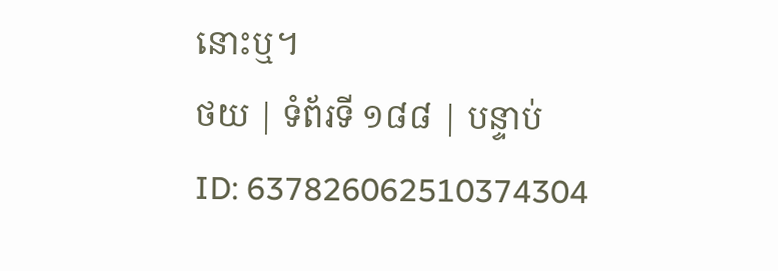នោះឬ។
ថយ | ទំព័រទី ១៨៨ | បន្ទាប់
ID: 637826062510374304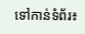ទៅកាន់ទំព័រ៖